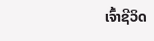ເຈົ້າຊີວິດ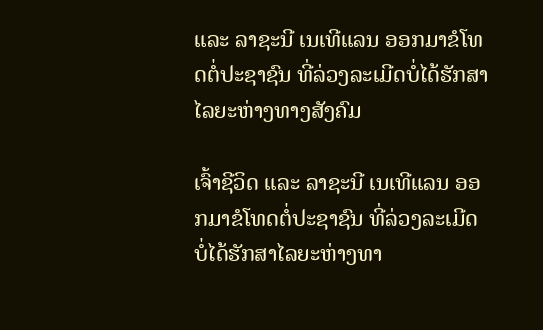ແລະ ລາຊະນີ ເນເທີແລນ ອອກມາຂໍໂທດຕໍ່ປະຊາຊົນ ທີ່ລ່ວງລະເມີດບໍ່ໄດ້ຮັກສາໄລຍະຫ່າງທາງສັງຄົມ

ເຈົ້າຊີວິດ ແລະ ລາຊະນີ ເນເທີແລນ ອອກມາຂໍໂທດຕໍ່ປະຊາຊົນ ທີ່ລ່ວງລະເມີດບໍ່ໄດ້ຮັກສາໄລຍະຫ່າງທາ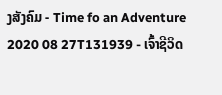ງສັງຄົມ - Time fo an Adventure 2020 08 27T131939 - ເຈົ້າຊີວິດ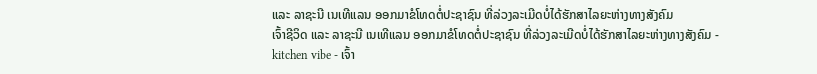ແລະ ລາຊະນີ ເນເທີແລນ ອອກມາຂໍໂທດຕໍ່ປະຊາຊົນ ທີ່ລ່ວງລະເມີດບໍ່ໄດ້ຮັກສາໄລຍະຫ່າງທາງສັງຄົມ
ເຈົ້າຊີວິດ ແລະ ລາຊະນີ ເນເທີແລນ ອອກມາຂໍໂທດຕໍ່ປະຊາຊົນ ທີ່ລ່ວງລະເມີດບໍ່ໄດ້ຮັກສາໄລຍະຫ່າງທາງສັງຄົມ - kitchen vibe - ເຈົ້າ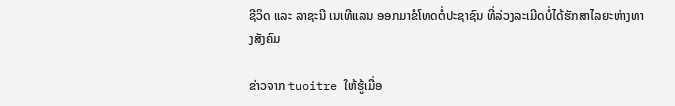ຊີວິດ ແລະ ລາຊະນີ ເນເທີແລນ ອອກມາຂໍໂທດຕໍ່ປະຊາຊົນ ທີ່ລ່ວງລະເມີດບໍ່ໄດ້ຮັກສາໄລຍະຫ່າງທາງສັງຄົມ

ຂ່າວຈາກ tuoitre ໃຫ້ຮູ້ເມື່ອ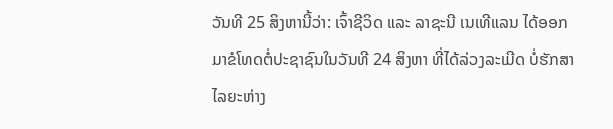ວັນທີ 25 ສິງຫານີ້ວ່າ: ເຈົ້າຊີວິດ ແລະ ລາຊະນີ ເນເທີແລນ ໄດ້ອອກມາຂໍໂທດຕໍ່ປະຊາຊົນໃນວັນທີ 24 ສິງຫາ ທີ່ໄດ້ລ່ວງລະເມີດ ບໍ່ຮັກສາໄລຍະຫ່າງ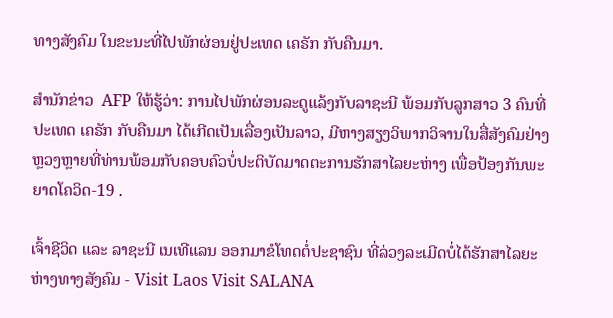ທາງສັງຄົມ ໃນຂະນະທີ່ໄປພັກຜ່ອນຢູ່ປະເທດ ເຄຣັກ ກັບຄືນມາ.

ສຳນັກຂ່າວ  AFP ໃຫ້ຮູ້ວ່າ: ການໄປພັກຜ່ອນລະດູແລ້ງກັບລາຊະນີ ພ້ອມກັບລູກສາວ 3 ຄົນທີ່ປະເທດ ເຄຣັກ ກັບຄືນມາ ໄດ້ເກີດເປັນເລື່ອງເປັນລາວ, ມີຫາງສຽງວິພາກວິຈານໃນສື່ສັງຄົມຢ່າງຫຼວງຫຼາຍທີ່ທ່ານພ້ອມກັບຄອບຄົວບໍ່ປະຕິບັດມາດຕະການຮັກສາໄລຍະຫ່າງ ເພື່ອປ້ອງກັນພະຍາດໂຄວິດ-19 .

ເຈົ້າຊີວິດ ແລະ ລາຊະນີ ເນເທີແລນ ອອກມາຂໍໂທດຕໍ່ປະຊາຊົນ ທີ່ລ່ວງລະເມີດບໍ່ໄດ້ຮັກສາໄລຍະຫ່າງທາງສັງຄົມ - Visit Laos Visit SALANA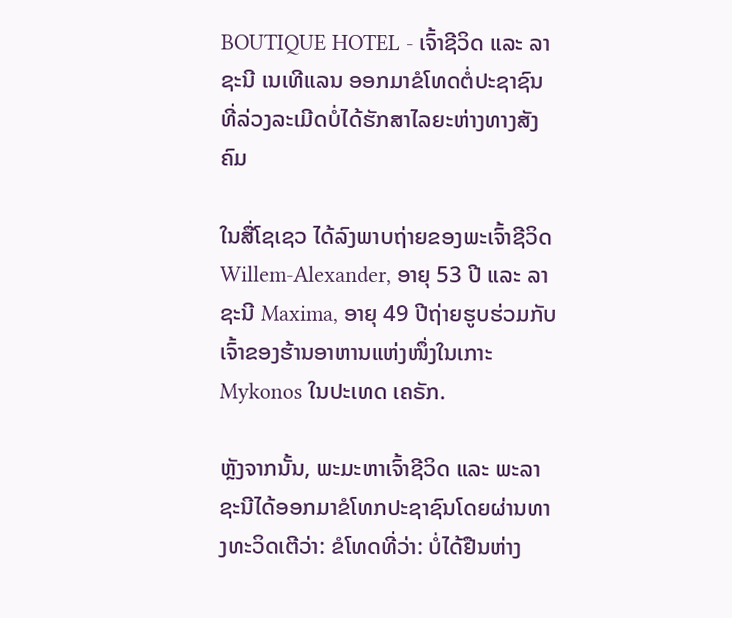BOUTIQUE HOTEL - ເຈົ້າຊີວິດ ແລະ ລາຊະນີ ເນເທີແລນ ອອກມາຂໍໂທດຕໍ່ປະຊາຊົນ ທີ່ລ່ວງລະເມີດບໍ່ໄດ້ຮັກສາໄລຍະຫ່າງທາງສັງຄົມ

ໃນສື່ໂຊເຊວ ໄດ້ລົງພາບຖ່າຍຂອງພະເຈົ້າຊີວິດ Willem-Alexander, ອາຍຸ 53 ປີ ແລະ ລາຊະນີ Maxima, ອາຍຸ 49 ປີຖ່າຍຮູບຮ່ວມກັບເຈົ້າຂອງຮ້ານອາຫານແຫ່ງໜຶ່ງໃນເກາະ Mykonos ໃນປະເທດ ເຄຣັກ.

ຫຼັງຈາກນັ້ນ, ພະມະຫາເຈົ້າຊີວິດ ແລະ ພະລາຊະນີໄດ້ອອກມາຂໍໂທກປະຊາຊົນໂດຍຜ່ານທາງທະວິດເຕີວ່າ: ຂໍໂທດທີ່ວ່າ: ບໍ່ໄດ້ຢືນຫ່າງ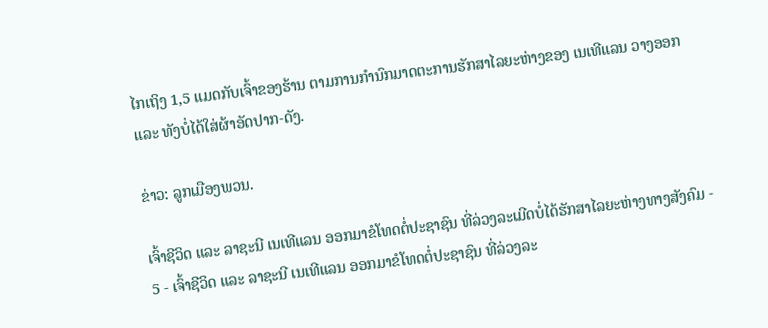ໄກເຖິງ 1,5 ແມດກັບເຈົ້າຂອງຮ້ານ ຕາມການກຳນົກມາດຕະການຮັກສາໄລຍະຫ່າງຂອງ ເນເທີແລນ ວາງອອກ ແລະ ທັງບໍ່ໄດ້ໃສ່ຜ້າອັດປາກ-ດັງ.

ຂ່າວ: ລູກເມືອງພວນ.

ເຈົ້າຊີວິດ ແລະ ລາຊະນີ ເນເທີແລນ ອອກມາຂໍໂທດຕໍ່ປະຊາຊົນ ທີ່ລ່ວງລະເມີດບໍ່ໄດ້ຮັກສາໄລຍະຫ່າງທາງສັງຄົມ - 5 - ເຈົ້າຊີວິດ ແລະ ລາຊະນີ ເນເທີແລນ ອອກມາຂໍໂທດຕໍ່ປະຊາຊົນ ທີ່ລ່ວງລະ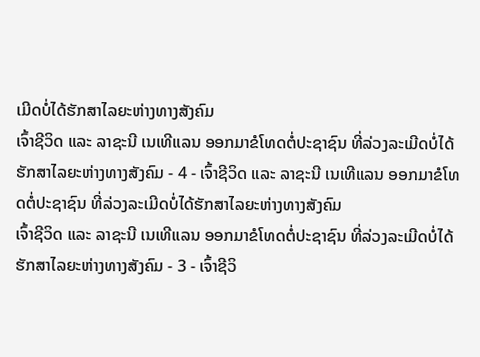ເມີດບໍ່ໄດ້ຮັກສາໄລຍະຫ່າງທາງສັງຄົມ
ເຈົ້າຊີວິດ ແລະ ລາຊະນີ ເນເທີແລນ ອອກມາຂໍໂທດຕໍ່ປະຊາຊົນ ທີ່ລ່ວງລະເມີດບໍ່ໄດ້ຮັກສາໄລຍະຫ່າງທາງສັງຄົມ - 4 - ເຈົ້າຊີວິດ ແລະ ລາຊະນີ ເນເທີແລນ ອອກມາຂໍໂທດຕໍ່ປະຊາຊົນ ທີ່ລ່ວງລະເມີດບໍ່ໄດ້ຮັກສາໄລຍະຫ່າງທາງສັງຄົມ
ເຈົ້າຊີວິດ ແລະ ລາຊະນີ ເນເທີແລນ ອອກມາຂໍໂທດຕໍ່ປະຊາຊົນ ທີ່ລ່ວງລະເມີດບໍ່ໄດ້ຮັກສາໄລຍະຫ່າງທາງສັງຄົມ - 3 - ເຈົ້າຊີວິ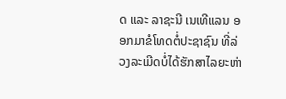ດ ແລະ ລາຊະນີ ເນເທີແລນ ອອກມາຂໍໂທດຕໍ່ປະຊາຊົນ ທີ່ລ່ວງລະເມີດບໍ່ໄດ້ຮັກສາໄລຍະຫ່າ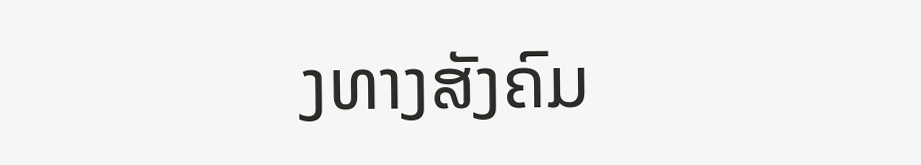ງທາງສັງຄົມ